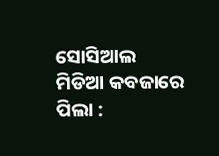ସୋସିଆଲ ମିଡିଆ କବଜାରେ ପିଲା :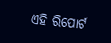ଏହି ରିପୋର୍ଟ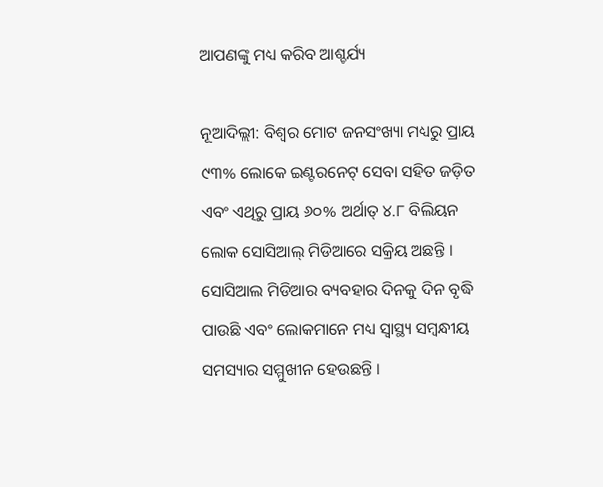ଆପଣଙ୍କୁ ମଧ୍ୟ କରିବ ଆଶ୍ଚର୍ଯ୍ୟ

ନୂଆଦିଲ୍ଲୀ: ବିଶ୍ୱର ମୋଟ ଜନସଂଖ୍ୟା ମଧ୍ୟରୁ ପ୍ରାୟ ୯୩% ଲୋକେ ଇଣ୍ଟରନେଟ୍ ସେବା ସହିତ ଜଡ଼ିତ ଏବଂ ଏଥିରୁ ପ୍ରାୟ ୬୦% ଅର୍ଥାତ୍ ୪.୮ ବିଲିୟନ ଲୋକ ସୋସିଆଲ୍ ମିଡିଆରେ ସକ୍ରିୟ ଅଛନ୍ତି । ସୋସିଆଲ ମିଡିଆର ବ୍ୟବହାର ଦିନକୁ ଦିନ ବୃଦ୍ଧି ପାଉଛି ଏବଂ ଲୋକମାନେ ମଧ୍ୟ ସ୍ୱାସ୍ଥ୍ୟ ସମ୍ବନ୍ଧୀୟ ସମସ୍ୟାର ସମ୍ମୁଖୀନ ହେଉଛନ୍ତି ।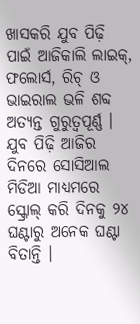ଖାସକରି ଯୁବ ପିଢ଼ି ପାଇଁ ଆଜିକାଲି ଲାଇକ୍, ଫଲୋର୍ସ, ରିଚ୍ ଓ ଭାଇରାଲ ଭଳି ଶବ୍ଦ ଅତ୍ୟନ୍ତ ଗୁରୁତ୍ୱପୂର୍ଣ୍ଣ । ଯୁବ ପିଢ଼ି ଆଜିର ଦିନରେ ସୋସିଆଲ ମିଡିଆ ମାଧ୍ୟମରେ ସ୍କ୍ରୋଲ୍ କରି ଦିନକୁ ୨୪ ଘଣ୍ଟାରୁ ଅନେକ ଘଣ୍ଟା ବିତାନ୍ତି ।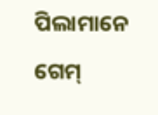ପିଲାମାନେ ଗେମ୍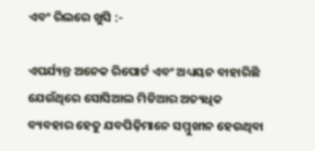ଏବଂ ରିଲରେ ଖୁସି :-

ଏପର୍ଯ୍ୟନ୍ତ ଅନେକ ରିପୋର୍ଟ ଏବଂ ଅଧ୍ୟୟନ ବାହାରିଛି ଯେଉଁଥିରେ ସୋସିଆଲ ମିଡିଆର ଅତ୍ୟଧିକ ବ୍ୟବହାର ହେତୁ ଯବପିଢ଼ିମାନେ ସମ୍ମୁଖୀନ ହେଉଥିବା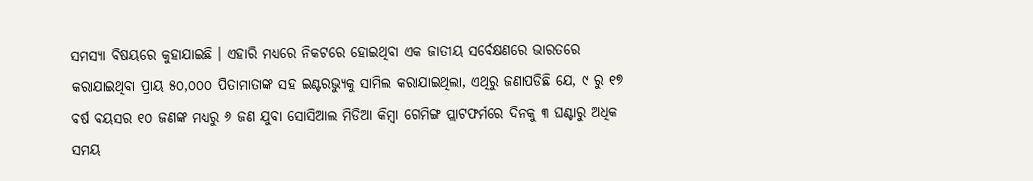ସମସ୍ୟା ବିଷୟରେ କୁହାଯାଇଛି । ଏହାରି ମଧ୍ୟରେ ନିକଟରେ ହୋଇଥିବା ଏକ ଜାତୀୟ ସର୍ବେକ୍ଷଣରେ ଭାରତରେ କରାଯାଇଥିବା ପ୍ରାୟ ୫୦,୦୦୦ ପିତାମାତାଙ୍କ ସହ ଇଣ୍ଟରଭ୍ୟୁକୁ ସାମିଲ କରାଯାଇଥିଲା, ଏଥିରୁ ଜଣାପଡିଛି ଯେ, ୯ ରୁ ୧୭ ବର୍ଷ ବୟସର ୧୦ ଜଣଙ୍କ ମଧ୍ୟରୁ ୬ ଜଣ ଯୁବା ସୋସିଆଲ ମିଡିଆ କିମ୍ବା ଗେମିଙ୍ଗ ପ୍ଲାଟଫର୍ମରେ ଦିନକୁ ୩ ଘଣ୍ଟାରୁ ଅଧିକ ସମୟ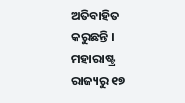ଅତିବାହିତ କରୁଛନ୍ତି । ମହାରାଷ୍ଟ୍ର ରାଜ୍ୟରୁ ୧୭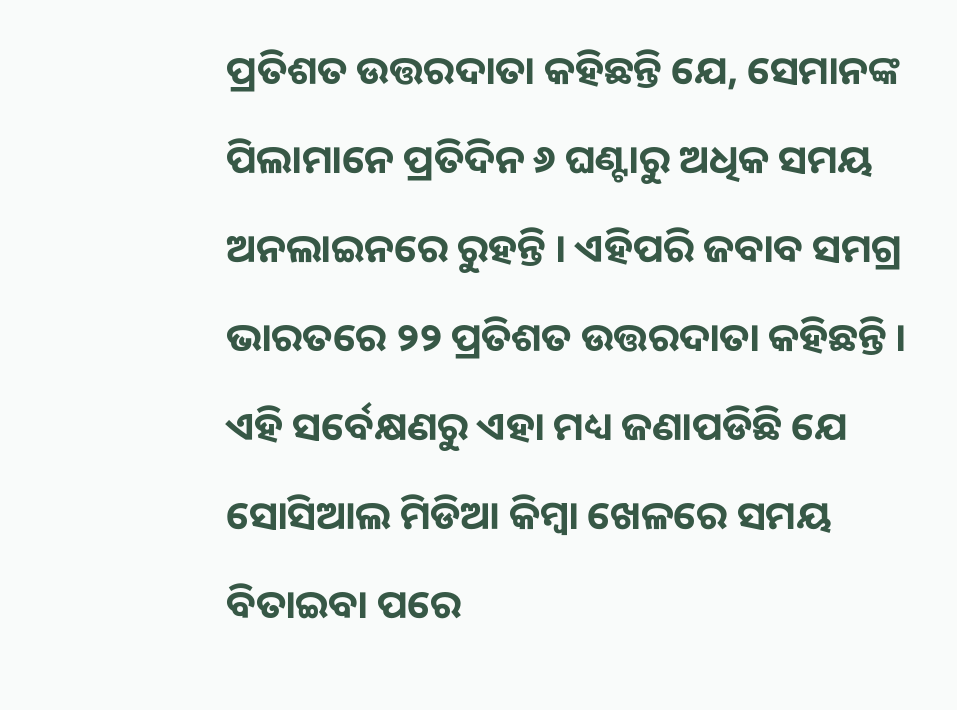ପ୍ରତିଶତ ଉତ୍ତରଦାତା କହିଛନ୍ତି ଯେ, ସେମାନଙ୍କ ପିଲାମାନେ ପ୍ରତିଦିନ ୬ ଘଣ୍ଟାରୁ ଅଧିକ ସମୟ ଅନଲାଇନରେ ରୁହନ୍ତି । ଏହିପରି ଜବାବ ସମଗ୍ର ଭାରତରେ ୨୨ ପ୍ରତିଶତ ଉତ୍ତରଦାତା କହିଛନ୍ତି । ଏହି ସର୍ବେକ୍ଷଣରୁ ଏହା ମଧ୍ୟ ଜଣାପଡିଛି ଯେ ସୋସିଆଲ ମିଡିଆ କିମ୍ବା ଖେଳରେ ସମୟ ବିତାଇବା ପରେ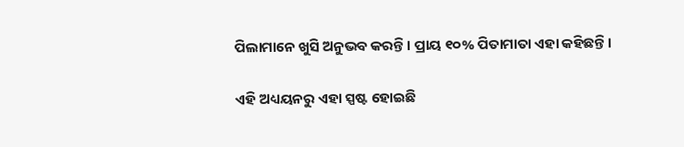ପିଲାମାନେ ଖୁସି ଅନୁଭବ କରନ୍ତି । ପ୍ରାୟ ୧୦% ପିତାମାତା ଏହା କହିଛନ୍ତି ।

ଏହି ଅଧ୍ୟୟନରୁ ଏହା ସ୍ପଷ୍ଟ ହୋଇଛି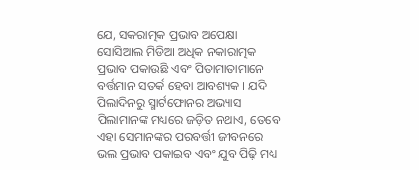ଯେ, ସକରାତ୍ମକ ପ୍ରଭାବ ଅପେକ୍ଷା ସୋସିଆଲ ମିଡିଆ ଅଧିକ ନକାରାତ୍ମକ ପ୍ରଭାବ ପକାଉଛି ଏବଂ ପିତାମାତାମାନେ ବର୍ତ୍ତମାନ ସତର୍କ ହେବା ଆବଶ୍ୟକ । ଯଦି ପିଲାଦିନରୁ ସ୍ମାର୍ଟଫୋନର ଅଭ୍ୟାସ ପିଲାମାନଙ୍କ ମଧ୍ୟରେ ଜଡ଼ିତ ନଥାଏ, ତେବେ ଏହା ସେମାନଙ୍କର ପରବର୍ତ୍ତୀ ଜୀବନରେ ଭଲ ପ୍ରଭାବ ପକାଇବ ଏବଂ ଯୁବ ପିଢ଼ି ମଧ୍ୟ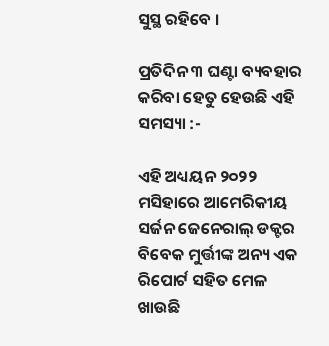ସୁସ୍ଥ ରହିବେ ।

ପ୍ରତିଦିନ ୩ ଘଣ୍ଟା ବ୍ୟବହାର କରିବା ହେତୁ ହେଉଛି ଏହି ସମସ୍ୟା :-

ଏହି ଅଧ୍ୟୟନ ୨୦୨୨ ମସିହାରେ ଆମେରିକୀୟ ସର୍ଜନ ଜେନେରାଲ୍ ଡକ୍ଟର ବିବେକ ମୁର୍ତ୍ତୀଙ୍କ ଅନ୍ୟ ଏକ ରିପୋର୍ଟ ସହିତ ମେଳ ଖାଉଛି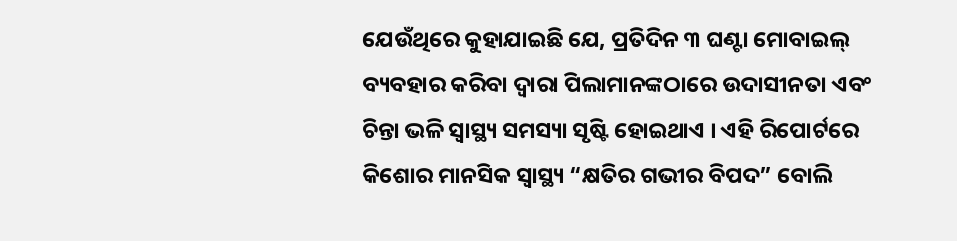ଯେଉଁଥିରେ କୁହାଯାଇଛି ଯେ, ପ୍ରତିଦିନ ୩ ଘଣ୍ଟା ମୋବାଇଲ୍ ବ୍ୟବହାର କରିବା ଦ୍ୱାରା ପିଲାମାନଙ୍କଠାରେ ଉଦାସୀନତା ଏବଂ ଚିନ୍ତା ଭଳି ସ୍ୱାସ୍ଥ୍ୟ ସମସ୍ୟା ସୃଷ୍ଟି ହୋଇଥାଏ । ଏହି ରିପୋର୍ଟରେ କିଶୋର ମାନସିକ ସ୍ୱାସ୍ଥ୍ୟ “କ୍ଷତିର ଗଭୀର ବିପଦ” ବୋଲି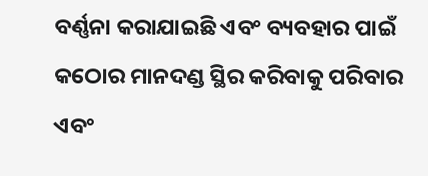ବର୍ଣ୍ଣନା କରାଯାଇଛି ଏବଂ ବ୍ୟବହାର ପାଇଁ କଠୋର ମାନଦଣ୍ଡ ସ୍ଥିର କରିବାକୁ ପରିବାର ଏବଂ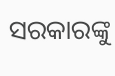ସରକାରଙ୍କୁ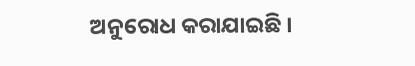ଅନୁରୋଧ କରାଯାଇଛି ।